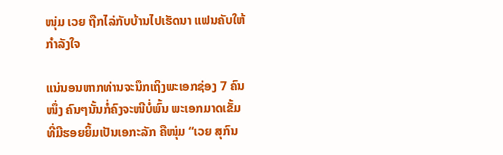ໜຸ່ມ ເວຍ ຖືກໄລ່ກັບບ້ານໄປເຮັດນາ ແຟນຄັບໃຫ້ກຳລັງໃຈ

ແນ່ນອນຫາກທ່ານຈະນຶກເຖິງພະເອກຊ່ອງ 7 ຄົນໜຶ່ງ ຄົນໆນັ້ນກໍ່ຄົງຈະໜີບໍ່ພົ້ນ ພະເອກມາດເຂັ້ມ ທີ່ມີຮອຍຍິ້ມເປັນເອກະລັກ ຄືໜຸ່ມ “ເວຍ ສຸກົນ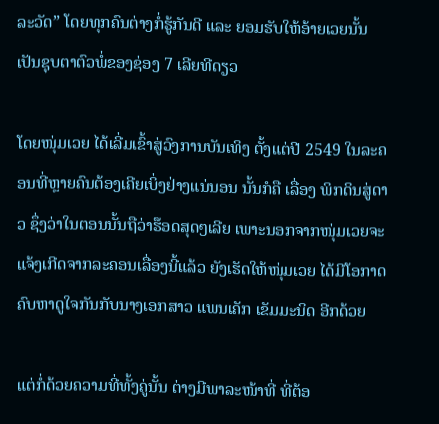ລະວັດ” ໂດຍທຸກຄົນຕ່າງກໍ່ຮູ້ກັນດີ ແລະ ຍອມຮັບໃຫ້ອ້າຍເວຍນັ້ນ ເປັນຊຸບຕາຕົວພໍ່ຂອງຊ່ອງ 7 ເລີຍທີດຽວ

ໂດຍໜຸ່ມເວຍ ໄດ້ເລີ່ມເຂົ້າສູ່ວົງການບັນເທິງ ຕັ້ງແຕ່ປີ 2549 ໃນລະຄອນທີ່ຫຼາຍຄົນຕ້ອງເຄີຍເບິ່ງຢ່າງແນ່ນອນ ນັ້ນກໍຄື ເລື່ອງ ພິກດິນສູ່ດາວ ຊຶ່ງວ່າໃນຕອນນັ້ນຖືວ່າຮ໊ອດສຸດໆເລີຍ ເພາະນອກຈາກໜຸ່ມເວຍຈະແຈ້ງເກີດຈາກລະຄອນເລື່ອງນີ້ແລ້ວ ຍັງເຮັດໃຫ້ໜຸ່ມເວຍ ໄດ້ມີໂອກາດ ຄົບຫາດູໃຈກັນກັບນາງເອກສາວ ແພນເຄັກ ເຂັມມະນິດ ອີກດ້ວຍ

ແຕ່ກໍ່ດ້ວຍຄວາມທີ່ທັ້ງຄູ່ນັ້ນ ຕ່າງມີພາລະໜ້າທີ່ ທີ່ຕ້ອ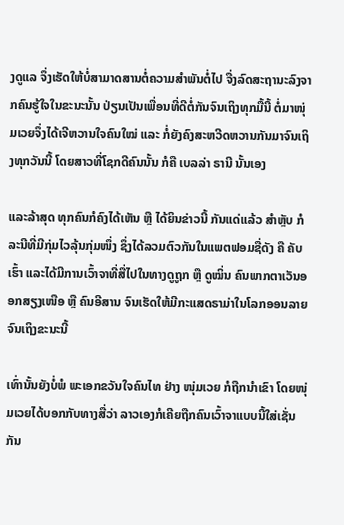ງດູແລ ຈຶ່ງເຮັດໃຫ້ບໍ່ສາມາດສານຕໍ່ຄວາມສຳພັນຕໍ່ໄປ ຈື່ງລົດສະຖານະລົງຈາກຄົນຮູ້ໃຈໃນຂະນະນັ້ນ ປ່ຽນເປັນເພື່ອນທີ່ດີຕໍ່ກັນຈົນເຖິງທຸກມື້ນີ້ ຕໍ່ມາໜຸ່ມເວຍຈຶ່ງໄດ້ເຈີຫວານໃຈຄົນໃໝ່ ແລະ ກໍ່ຍັງຄົງສະຫວີດຫວານກັນມາຈົນເຖິງທຸກວັນນີ້ ໂດຍສາວທີ່ໂຊກດີຄົນນັ້ນ ກໍຄື ເບລລ່າ ຣານີ ນັ້ນເອງ

ແລະລ້າສຸດ ທຸກຄົນກໍຄົງໄດ້ເຫັນ ຫຼື ໄດ້ຍິນຂ່າວນີ້ ກັນແດ່ແລ້ວ ສຳຫຼັບ ກໍລະນີທີ່ມີກຸ່ມໄວລຸ້ນກຸ່ມໜຶ່ງ ຊຶ່ງໄດ້ລວມຕົວກັນໃນແພຕຟອມຊື່ດັງ ຄື ຄັບເຮົ້າ ແລະໄດ້ມີການເວົ້າຈາທີ່ສື່ໄປໃນທາງດູຖູກ ຫຼື ດູໝິ່ນ ຄົນພາກຕາເວັນອອກສຽງເໜືອ ຫຼື ຄົນອີສານ ຈົນເຮັດໃຫ້ມີກະແສດຣາມ່າໃນໂລກອອນລາຍຈົນເຖິງຂະນະນີ້

ເທົ່ານັ້ນຍັງບໍ່ພໍ ພະເອກຂວັນໃຈຄົນໄທ ຢ່າງ ໜຸ່ມເວຍ ກໍຖືກນຳເຂົາ ໂດຍໜຸ່ມເວຍໄດ້ບອກກັບທາງສື່ວ່າ ລາວເອງກໍເຄີຍຖືກຄົນເວົ້າຈາແບບນີ້ໃສ່ເຊັ່ນກັນ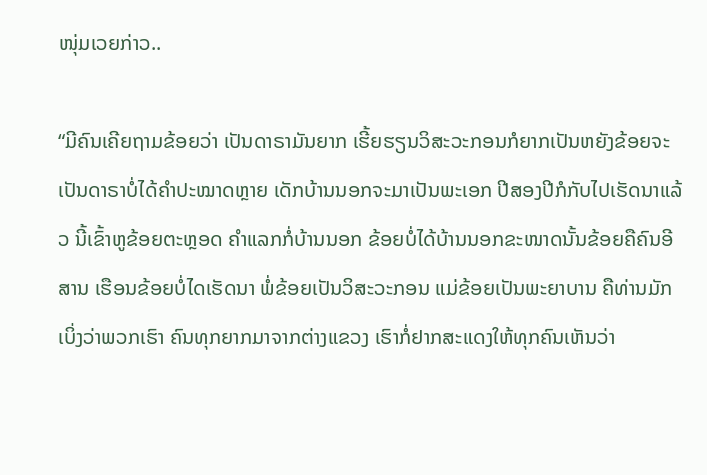ໜຸ່ມເວຍກ່າວ..

“ມີຄົນເຄີຍຖາມຂ້ອຍວ່າ ເປັນດາຣາມັນຍາກ ເຮີ້ຍຮຽນວິສະວະກອນກໍຍາກເປັນຫຍັງຂ້ອຍຈະເປັນດາຣາບໍ່ໄດ້ຄຳປະໝາດຫຼາຍ ເດັກບ້ານນອກຈະມາເປັນພະເອກ ປີສອງປີກໍກັບໄປເຮັດນາແລ້ວ ນີ້ເຂົ້າຫູຂ້ອຍຕະຫຼອດ ຄຳແລກກໍ່ບ້ານນອກ ຂ້ອຍບໍ່ໄດ້ບ້ານນອກຂະໜາດນັ້ນຂ້ອຍຄືຄົນອີສານ ເຮືອນຂ້ອຍບໍ່ໄດເຮັດນາ ພໍ່ຂ້ອຍເປັນວິສະວະກອນ ແມ່ຂ້ອຍເປັນພະຍາບານ ຄືທ່ານມັກເບິ່ງວ່າພວກເຮົາ ຄົນທຸກຍາກມາຈາກຕ່າງແຂວງ ເຮົາກໍ່ຢາກສະແດງໃຫ້ທຸກຄົນເຫັນວ່າ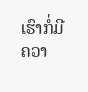ເຮົາກໍ່ມີຄວາ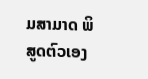ມສາມາດ ພິສູດຕົວເອງ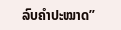ລົບຄຳປະໝາດ”